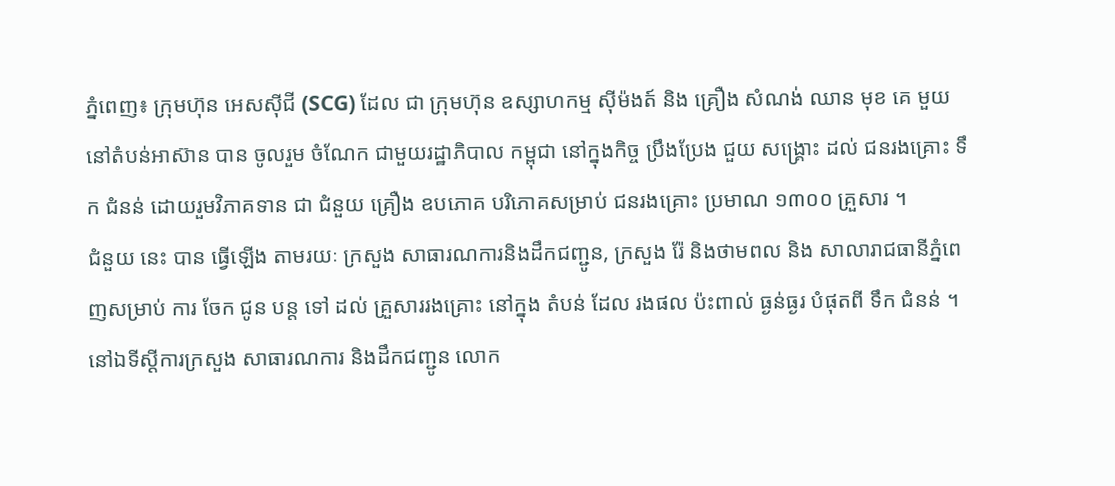ភ្នំពេញ៖ ក្រុមហ៊ុន អេសស៊ីជី (SCG) ដែល ជា ក្រុមហ៊ុន ឧស្សាហកម្ម ស៊ីម៉ងត៍ និង គ្រឿង សំណង់ ឈាន មុខ គេ មួយ នៅតំបន់អាស៊ាន បាន ចូលរួម ចំណែក ជាមួយរដ្ឋាភិបាល កម្ពុជា នៅក្នុងកិច្ច ប្រឹងប្រែង ជួយ សង្គ្រោះ ដល់ ជនរងគ្រោះ ទឹក ជំនន់ ដោយរួមវិភាគទាន ជា ជំនួយ គ្រឿង ឧបភោគ បរិភោគសម្រាប់ ជនរងគ្រោះ ប្រមាណ ១៣០០ គ្រួសារ ។
ជំនួយ នេះ បាន ធ្វើឡើង តាមរយៈ ក្រសួង សាធារណការនិងដឹកជញ្ជូន, ក្រសួង រ៉ែ និងថាមពល និង សាលារាជធានីភ្នំពេញសម្រាប់ ការ ចែក ជូន បន្ត ទៅ ដល់ គ្រួសាររងគ្រោះ នៅក្នុង តំបន់ ដែល រងផល ប៉ះពាល់ ធ្ងន់ធ្ងរ បំផុតពី ទឹក ជំនន់ ។
នៅឯទីស្ដីការក្រសួង សាធារណការ និងដឹកជញ្ជូន លោក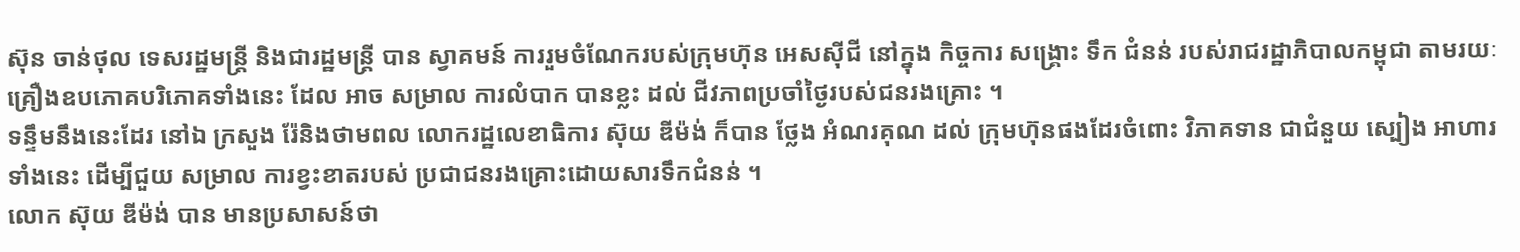ស៊ុន ចាន់ថុល ទេសរដ្ឋមន្ត្រី និងជារដ្ឋមន្ត្រី បាន ស្វាគមន៍ ការរួមចំណែករបស់ក្រុមហ៊ុន អេសស៊ីជី នៅក្នុង កិច្ចការ សង្គ្រោះ ទឹក ជំនន់ របស់រាជរដ្ឋាភិបាលកម្ពុជា តាមរយៈគ្រឿងឧបភោគបរិភោគទាំងនេះ ដែល អាច សម្រាល ការលំបាក បានខ្លះ ដល់ ជីវភាពប្រចាំថ្ងៃរបស់ជនរងគ្រោះ ។
ទន្ទឹមនឹងនេះដែរ នៅឯ ក្រសួង រ៉ែនិងថាមពល លោករដ្ឋលេខាធិការ ស៊ុយ ឌីម៉ង់ ក៏បាន ថ្លែង អំណរគុណ ដល់ ក្រុមហ៊ុនផងដែរចំពោះ វិភាគទាន ជាជំនួយ ស្បៀង អាហារ ទាំងនេះ ដើម្បីជួយ សម្រាល ការខ្វះខាតរបស់ ប្រជាជនរងគ្រោះដោយសារទឹកជំនន់ ។
លោក ស៊ុយ ឌីម៉ង់ បាន មានប្រសាសន៍ថា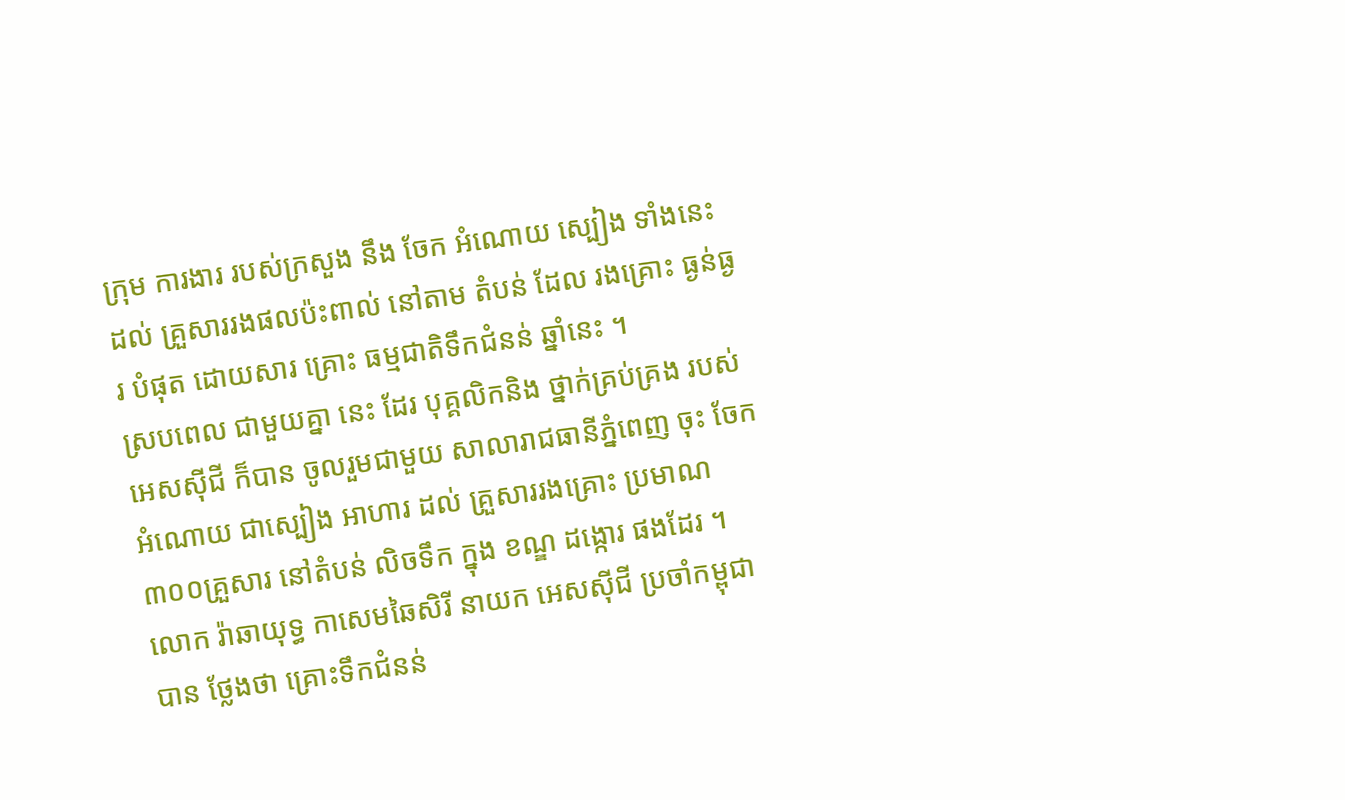ក្រុម ការងារ របស់ក្រសួង នឹង ចែក អំណោយ ស្បៀង ទាំងនេះ ដល់ គ្រួសាររងផលប៉ះពាល់ នៅតាម តំបន់ ដែល រងគ្រោះ ធ្ងន់ធ្ងរ បំផុត ដោយសារ គ្រោះ ធម្មជាតិទឹកជំនន់ ឆ្នាំនេះ ។
ស្របពេល ជាមួយគ្នា នេះ ដែរ បុគ្គលិកនិង ថ្នាក់គ្រប់គ្រង របស់ អេសស៊ីជី ក៏បាន ចូលរួមជាមួយ សាលារាជធានីភ្នំពេញ ចុះ ចែកអំណោយ ជាស្បៀង អាហារ ដល់ គ្រួសាររងគ្រោះ ប្រមាណ ៣០០គ្រួសារ នៅតំបន់ លិចទឹក ក្នុង ខណ្ឌ ដង្កោរ ផងដែរ ។
លោក រ៉ាឆាយុទ្ធ កាសេមឆៃសិរី នាយក អេសស៊ីជី ប្រចាំកម្ពុជា បាន ថ្លែងថា គ្រោះទឹកជំនន់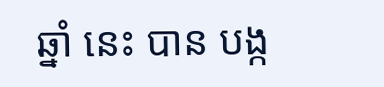ឆ្នាំ នេះ បាន បង្ក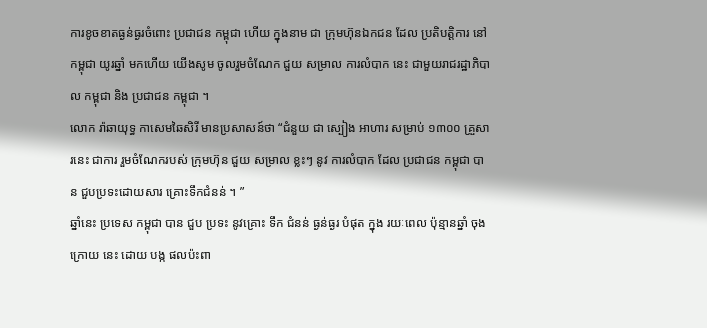ការខូចខាតធ្ងន់ធ្ងរចំពោះ ប្រជាជន កម្ពុជា ហើយ ក្នុងនាម ជា ក្រុមហ៊ុនឯកជន ដែល ប្រតិបត្តិការ នៅ កម្ពុជា យូរឆ្នាំ មកហើយ យើងសូម ចូលរួមចំណែក ជួយ សម្រាល ការលំបាក នេះ ជាមួយរាជរដ្ឋាភិបាល កម្ពុជា និង ប្រជាជន កម្ពុជា ។
លោក រ៉ាឆាយុទ្ធ កាសេមឆៃសិរី មានប្រសាសន៍ថា “ជំនួយ ជា ស្បៀង អាហារ សម្រាប់ ១៣០០ គ្រួសារនេះ ជាការ រួមចំណែករបស់ ក្រុមហ៊ុន ជួយ សម្រាល ខ្លះៗ នូវ ការលំបាក ដែល ប្រជាជន កម្ពុជា បាន ជួបប្រទះដោយសារ គ្រោះទឹកជំនន់ ។ ”
ឆ្នាំនេះ ប្រទេស កម្ពុជា បាន ជួប ប្រទះ នូវគ្រោះ ទឹក ជំនន់ ធ្ងន់ធ្ងរ បំផុត ក្នុង រយៈពេល ប៉ុន្មានឆ្នាំ ចុង ក្រោយ នេះ ដោយ បង្ក ផលប៉ះពា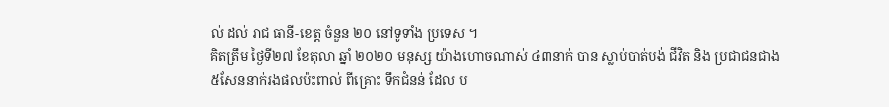ល់ ដល់ រាជ ធានី-ខេត្ត ចំនួន ២០ នៅទូទាំង ប្រទេស ។
គិតត្រឹម ថ្ងៃទី២៧ ខែតុលា ឆ្នាំ ២០២០ មនុស្ស យ៉ាងហោចណាស់ ៤៣នាក់ បាន ស្លាប់បាត់បង់ ជីវិត និង ប្រជាជនជាង ៥សែននាក់រងផលប៉ះពាល់ ពីគ្រោះ ទឹកជំនន់ ដែល ប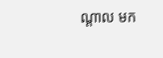ណ្ដាល មក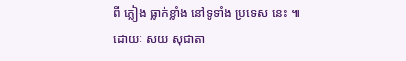ពី ភ្លៀង ធ្លាក់ខ្លាំង នៅទូទាំង ប្រទេស នេះ ៕
ដោយៈ សយ សុជាតា